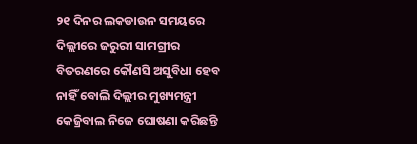୨୧ ଦିନର ଲକଡାଉନ ସମୟରେ ଦିଲ୍ଲୀରେ ଜରୁରୀ ସାମଗ୍ରୀର ବିତରଣରେ କୌଣସି ଅସୁବିଧା ହେବ ନାହିଁ ବୋଲି ଦିଲ୍ଲୀର ମୁଖ୍ୟମନ୍ତ୍ରୀ କେଜ୍ରିବାଲ ନିଜେ ଘୋଷଣା କରିଛନ୍ତି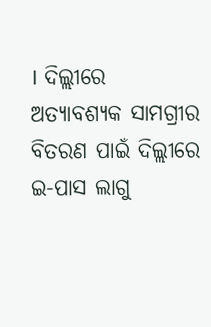। ଦିଲ୍ଲୀରେ ଅତ୍ୟାବଶ୍ୟକ ସାମଗ୍ରୀର ବିତରଣ ପାଇଁ ଦିଲ୍ଲୀରେ ଇ-ପାସ ଲାଗୁ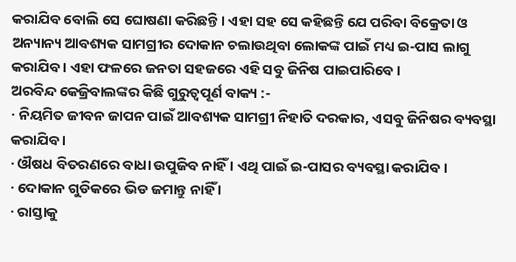କରାଯିବ ବୋଲି ସେ ଘୋଷଣା କରିଛନ୍ତି । ଏହା ସହ ସେ କହିଛନ୍ତି ଯେ ପରିବା ବିକ୍ରେତା ଓ ଅନ୍ୟାନ୍ୟ ଆବଶ୍ୟକ ସାମଗ୍ରୀର ଦୋକାନ ଚଲାଉଥିବା ଲୋକଙ୍କ ପାଇଁ ମଧ୍ୟ ଇ-ପାସ ଲାଗୁ କରାଯିବ । ଏହା ଫଳରେ ଜନତା ସହଜରେ ଏହି ସବୁ ଜିନିଷ ପାଇପାରିବେ ।
ଅରବିନ୍ଦ କେଜ୍ରିବାଲଙ୍କର କିଛି ଗୁରୁତ୍ବପୂର୍ଣ ବାକ୍ୟ :-
· ନିୟମିତ ଜୀବନ ଜାପନ ପାଇଁ ଆବଶ୍ୟକ ସାମଗ୍ରୀ ନିହାତି ଦରକାର, ଏସବୁ ଜିନିଷର ବ୍ୟବସ୍ଥା କରାଯିବ ।
· ଔଷଧ ବିତରଣରେ ବାଧା ଉପୁଜିବ ନାହିଁ । ଏଥି ପାଇଁ ଇ-ପାସର ବ୍ୟବସ୍ଥା କରାଯିବ ।
· ଦୋକାନ ଗୁଡିକରେ ଭିଡ ଜମାନ୍ତୁ ନାହିଁ ।
· ରାସ୍ତାକୁ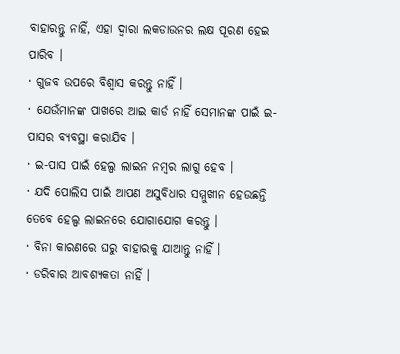ବାହାରନ୍ତୁ ନାହିଁ, ଏହା ଦ୍ଵାରା ଲକଡାଉନର ଲକ୍ଷ ପୂରଣ ହେଇ ପାରିବ ।
· ଗୁଜବ ଉପରେ ବିଶ୍ଵାସ କରନ୍ତୁ ନାହିଁ ।
· ଯେଉଁମାନଙ୍କ ପାଖରେ ଆଇ କାର୍ଡ ନାହିଁ ସେମାନଙ୍କ ପାଇଁ ଇ-ପାସର ବ୍ୟବସ୍ଥା କରାଯିବ ।
· ଇ-ପାସ ପାଇଁ ହେଲ୍ପ ଲାଇନ ନମ୍ବର ଲାଗୁ ହେବ ।
· ଯଦି ପୋଲିସ ପାଇଁ ଆପଣ ଅସୁବିଧାର ସମ୍ମୁଖୀନ ହେଉଛନ୍ତି ତେବେ ହେଲ୍ପ ଲାଇନରେ ଯୋଗାଯୋଗ କରନ୍ତୁ ।
· ବିନା କାରଣରେ ଘରୁ ବାହାରକୁ ଯାଆନ୍ତୁ ନାହିଁ ।
· ଡରିବାର ଆବଶ୍ୟକତା ନାହିଁ ।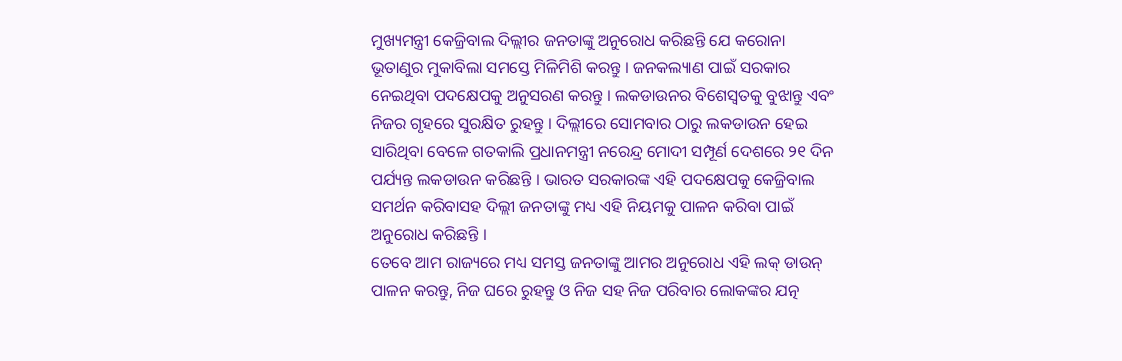ମୁଖ୍ୟମନ୍ତ୍ରୀ କେଜ୍ରିବାଲ ଦିଲ୍ଲୀର ଜନତାଙ୍କୁ ଅନୁରୋଧ କରିଛନ୍ତି ଯେ କରୋନା ଭୂତାଣୁର ମୁକାବିଲା ସମସ୍ତେ ମିଳିମିଶି କରନ୍ତୁ । ଜନକଲ୍ୟାଣ ପାଇଁ ସରକାର ନେଇଥିବା ପଦକ୍ଷେପକୁ ଅନୁସରଣ କରନ୍ତୁ । ଲକଡାଉନର ବିଶେସ୍ଵତକୁ ବୁଝାନ୍ତୁ ଏବଂ ନିଜର ଗୃହରେ ସୁରକ୍ଷିତ ରୁହନ୍ତୁ । ଦିଲ୍ଲୀରେ ସୋମବାର ଠାରୁ ଲକଡାଉନ ହେଇ ସାରିଥିବା ବେଳେ ଗତକାଲି ପ୍ରଧାନମନ୍ତ୍ରୀ ନରେନ୍ଦ୍ର ମୋଦୀ ସମ୍ପୂର୍ଣ ଦେଶରେ ୨୧ ଦିନ ପର୍ଯ୍ୟନ୍ତ ଲକଡାଉନ କରିଛନ୍ତି । ଭାରତ ସରକାରଙ୍କ ଏହି ପଦକ୍ଷେପକୁ କେଜ୍ରିବାଲ ସମର୍ଥନ କରିବାସହ ଦିଲ୍ଲୀ ଜନତାଙ୍କୁ ମଧ୍ୟ ଏହି ନିୟମକୁ ପାଳନ କରିବା ପାଇଁ ଅନୁରୋଧ କରିଛନ୍ତି ।
ତେବେ ଆମ ରାଜ୍ୟରେ ମଧ୍ୟ ସମସ୍ତ ଜନତାଙ୍କୁ ଆମର ଅନୁରୋଧ ଏହି ଲକ୍ ଡାଉନ୍ ପାଳନ କରନ୍ତୁ, ନିଜ ଘରେ ରୁହନ୍ତୁ ଓ ନିଜ ସହ ନିଜ ପରିବାର ଲୋକଙ୍କର ଯତ୍ନ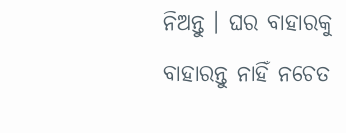ନିଅନ୍ତୁ । ଘର ବାହାରକୁ ବାହାରନ୍ତୁ ନାହିଁ ନଚେତ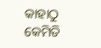କାହାଠୁ କେମିତି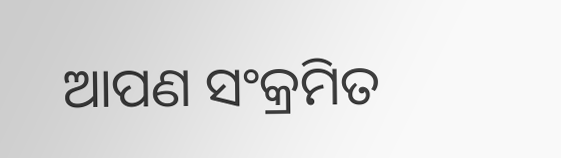ଆପଣ ସଂକ୍ରମିତ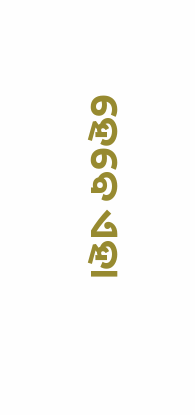ହେବେ ଏହା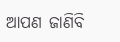ଆପଣ ଜାଣିବି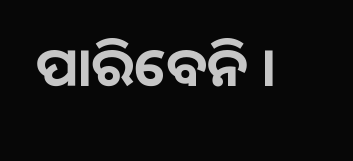ପାରିବେନି ।